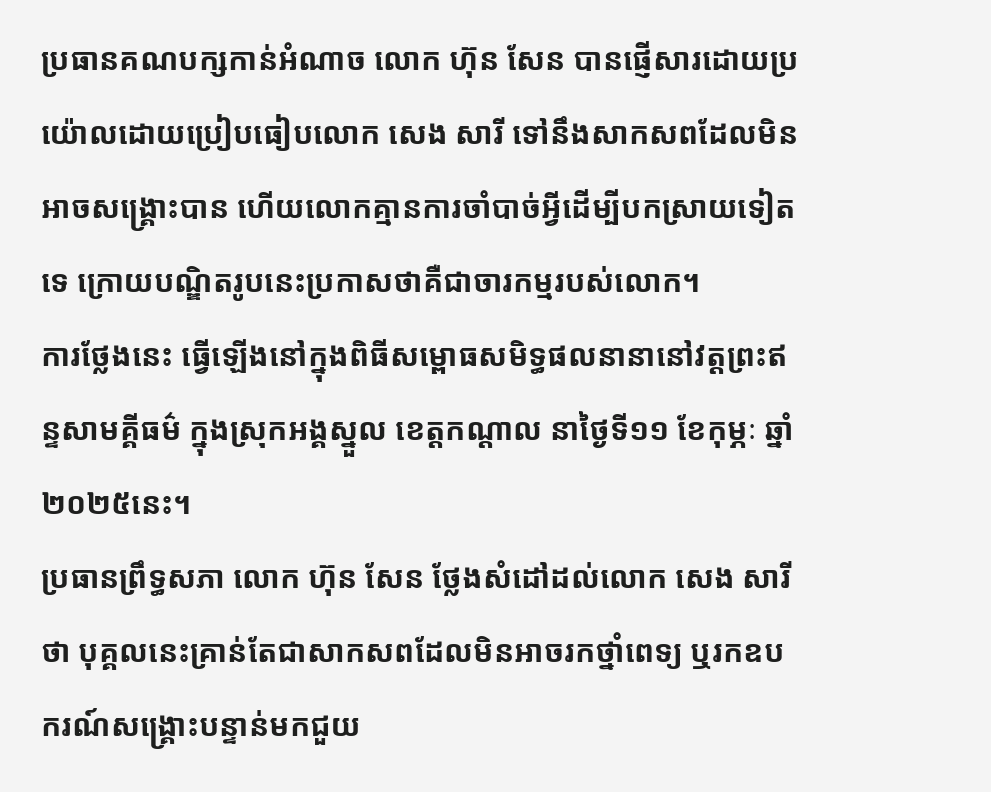ប្រធានគណបក្សកាន់អំណាច លោក ហ៊ុន សែន បានផ្ញើសារដោយប្រយ៉ោលដោយប្រៀបធៀបលោក សេង សារី ទៅនឹងសាកសពដែលមិនអាចសង្គ្រោះបាន ហើយលោកគ្មានការចាំបាច់អ្វីដើម្បីបកស្រាយទៀតទេ ក្រោយបណ្ឌិតរូបនេះប្រកាសថាគឺជាចារកម្មរបស់លោក។
ការថ្លែងនេះ ធ្វើឡើងនៅក្នុងពិធីសម្ពោធសមិទ្ធផលនានានៅវត្តព្រះឥន្ទសាមគ្គីធម៌ ក្នុងស្រុកអង្គស្នួល ខេត្តកណ្តាល នាថ្ងៃទី១១ ខែកុម្ភៈ ឆ្នាំ២០២៥នេះ។
ប្រធានព្រឹទ្ធសភា លោក ហ៊ុន សែន ថ្លែងសំដៅដល់លោក សេង សារី ថា បុគ្គលនេះគ្រាន់តែជាសាកសពដែលមិនអាចរកថ្នាំពេទ្យ ឬរកឧបករណ៍សង្គ្រោះបន្ទាន់មកជួយ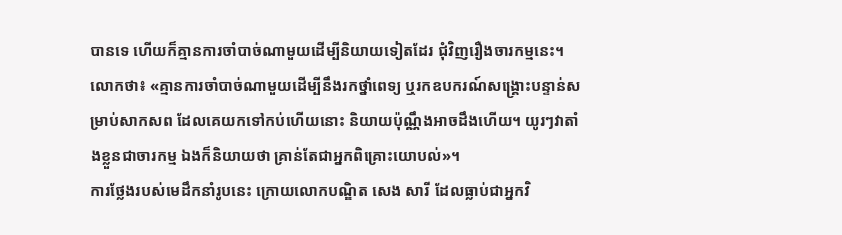បានទេ ហើយក៏គ្មានការចាំបាច់ណាមួយដើម្បីនិយាយទៀតដែរ ជុំវិញរឿងចារកម្មនេះ។
លោកថា៖ «គ្មានការចាំបាច់ណាមួយដើម្បីនឹងរកថ្នាំពេទ្យ ឬរកឧបករណ៍សង្គ្រោះបន្ទាន់សម្រាប់សាកសព ដែលគេយកទៅកប់ហើយនោះ និយាយប៉ុណ្ណឹងអាចដឹងហើយ។ យូរៗវាតាំងខ្លួនជាចារកម្ម ឯងក៏និយាយថា គ្រាន់តែជាអ្នកពិគ្រោះយោបល់»។
ការថ្លែងរបស់មេដឹកនាំរូបនេះ ក្រោយលោកបណ្ឌិត សេង សារី ដែលធ្លាប់ជាអ្នកវិ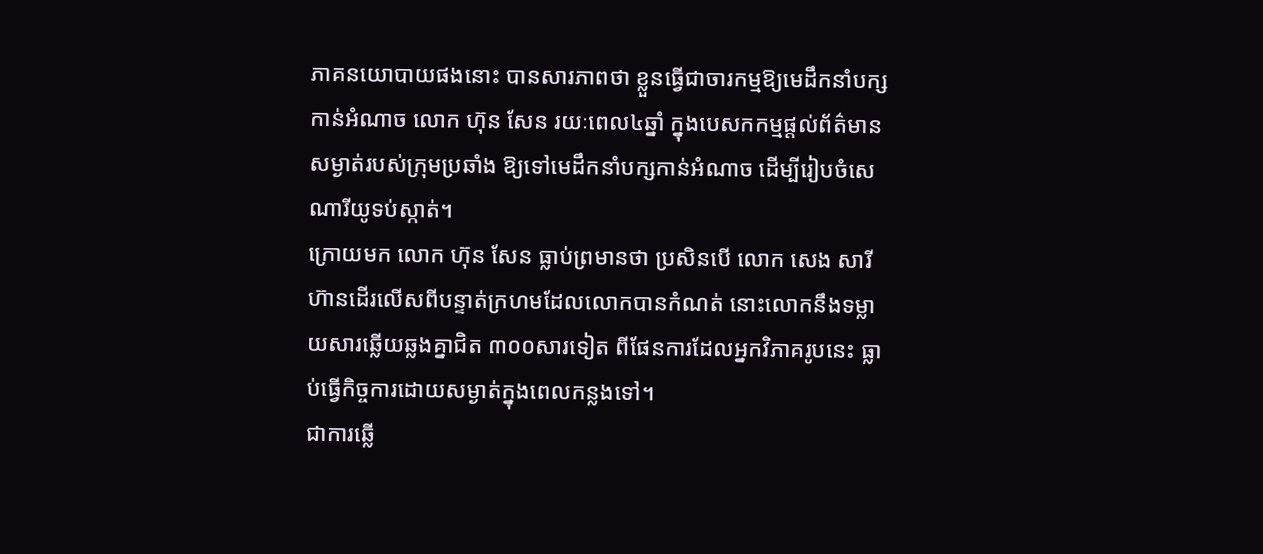ភាគនយោបាយផងនោះ បានសារភាពថា ខ្លួនធ្វើជាចារកម្មឱ្យមេដឹកនាំបក្សកាន់អំណាច លោក ហ៊ុន សែន រយៈពេល៤ឆ្នាំ ក្នុងបេសកកម្មផ្តល់ព័ត៌មានសម្ងាត់របស់ក្រុមប្រឆាំង ឱ្យទៅមេដឹកនាំបក្សកាន់អំណាច ដើម្បីរៀបចំសេណារីយូទប់ស្កាត់។
ក្រោយមក លោក ហ៊ុន សែន ធ្លាប់ព្រមានថា ប្រសិនបើ លោក សេង សារី ហ៊ានដើរលើសពីបន្ទាត់ក្រហមដែលលោកបានកំណត់ នោះលោកនឹងទម្លាយសារឆ្លើយឆ្លងគ្នាជិត ៣០០សារទៀត ពីផែនការដែលអ្នកវិភាគរូបនេះ ធ្លាប់ធ្វើកិច្ចការដោយសម្ងាត់ក្នុងពេលកន្លងទៅ។
ជាការឆ្លើ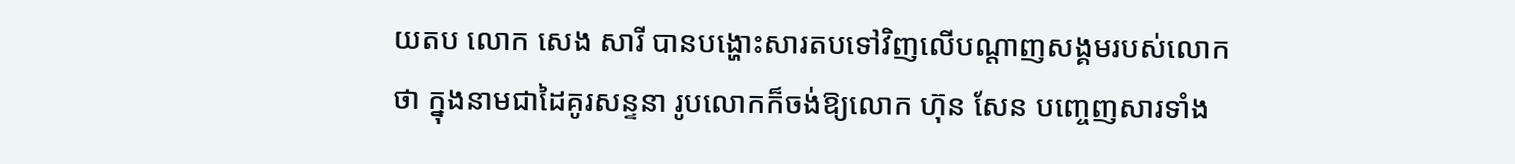យតប លោក សេង សារី បានបង្ហោះសារតបទៅវិញលើបណ្តាញសង្គមរបស់លោកថា ក្នុងនាមជាដៃគូរសន្ទនា រូបលោកក៏ចង់ឱ្យលោក ហ៊ុន សែន បញ្ចេញសារទាំង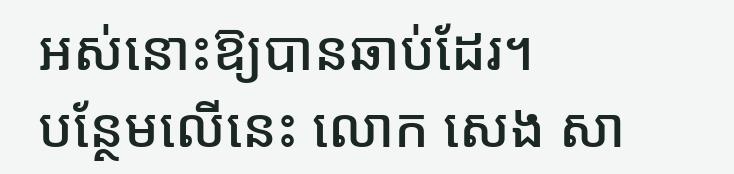អស់នោះឱ្យបានឆាប់ដែរ។
បន្ថែមលើនេះ លោក សេង សា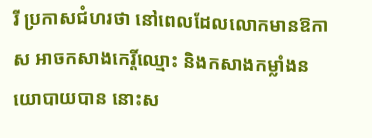រី ប្រកាសជំហរថា នៅពេលដែលលោកមានឱកាស អាចកសាងកេរ្តិ៍ឈ្មោះ និងកសាងកម្លាំងនយោបាយបាន នោះស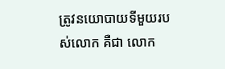ត្រូវនយោបាយទីមួយរបស់លោក គឺជា លោក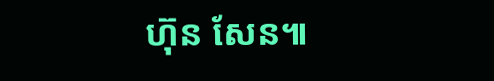ហ៊ុន សែន៕